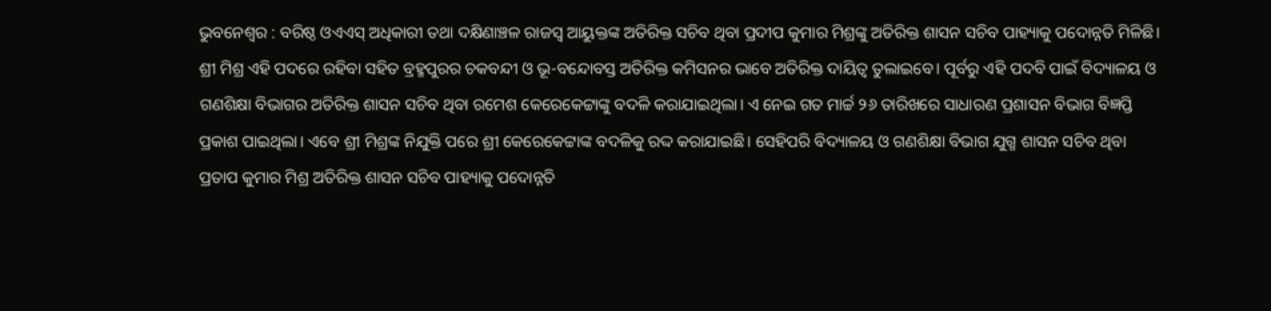ଭୁବନେଶ୍ବର : ବରିଷ୍ଠ ଓଏଏସ୍ ଅଧିକାରୀ ତଥା ଦକ୍ଷିଣାଞ୍ଚଳ ରାଜସ୍ବ ଆୟୁକ୍ତଙ୍କ ଅତିରିକ୍ତ ସଚିବ ଥିବା ପ୍ରଦୀପ କୁମାର ମିଶ୍ରଙ୍କୁ ଅତିରିକ୍ତ ଶାସନ ସଚିବ ପାହ୍ୟାକୁ ପଦୋନ୍ନତି ମିଳିଛି। ଶ୍ରୀ ମିଶ୍ର ଏହି ପଦରେ ରହିବା ସହିତ ବ୍ରହ୍ମପୁରର ଚକବନ୍ଦୀ ଓ ଭୂ-ବନ୍ଦୋବସ୍ତ ଅତିରିକ୍ତ କମିସନର ଭାବେ ଅତିରିକ୍ତ ଦାୟିତ୍ବ ତୁଲାଇବେ। ପୂର୍ବରୁ ଏହି ପଦବି ପାଇଁ ବିଦ୍ୟାଳୟ ଓ ଗଣଶିକ୍ଷା ବିଭାଗର ଅତିରିକ୍ତ ଶାସନ ସଚିବ ଥିବା ରମେଶ କେରେକେଟ୍ଟାଙ୍କୁ ବଦଳି କରାଯାଇଥିଲା। ଏ ନେଇ ଗତ ମାର୍ଚ୍ଚ ୨୬ ତାରିଖରେ ସାଧାରଣ ପ୍ରଶାସନ ବିଭାଗ ବିଜ୍ଞପ୍ତି ପ୍ରକାଶ ପାଇଥିଲା। ଏବେ ଶ୍ରୀ ମିଶ୍ରଙ୍କ ନିଯୁକ୍ତି ପରେ ଶ୍ରୀ କେରେକେଟ୍ଟାଙ୍କ ବଦଳିକୁ ରଦ୍ଦ କରାଯାଇଛି। ସେହିପରି ବିଦ୍ୟାଳୟ ଓ ଗଣଶିକ୍ଷା ବିଭାଗ ଯୁଗ୍ମ ଶାସନ ସଚିବ ଥିବା ପ୍ରତାପ କୁମାର ମିଶ୍ର ଅତିରିକ୍ତ ଶାସନ ସଚିବ ପାହ୍ୟାକୁ ପଦୋନ୍ନତି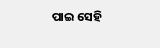ପାଇ ସେହି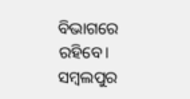ବିଭାଗରେ ରହିବେ। ସମ୍ବଲପୁର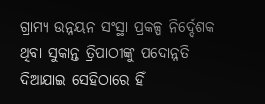ଗ୍ରାମ୍ୟ ଉନ୍ନୟନ ସଂସ୍ଥା ପ୍ରକଳ୍ପ ନିର୍ଦ୍ଦେଶକ ଥିବା ସୁକାନ୍ତ ତ୍ରିପାଠୀଙ୍କୁ ପଦୋନ୍ନତି ଦିଆଯାଇ ସେହିଠାରେ ହିଁ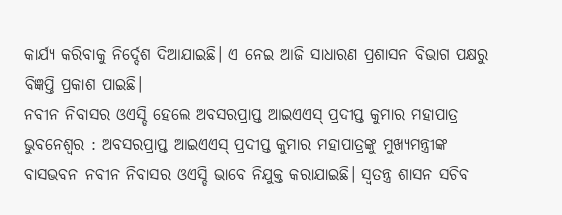କାର୍ଯ୍ୟ କରିବାକୁ ନିର୍ଦ୍ଦେଶ ଦିଆଯାଇଛି। ଏ ନେଇ ଆଜି ସାଧାରଣ ପ୍ରଶାସନ ବିଭାଗ ପକ୍ଷରୁ ବିଜ୍ଞପ୍ତି ପ୍ରକାଶ ପାଇଛି।
ନବୀନ ନିବାସର ଓଏସ୍ଡି ହେଲେ ଅବସରପ୍ରାପ୍ତ ଆଇଏଏସ୍ ପ୍ରଦୀପ୍ତ କୁମାର ମହାପାତ୍ର
ଭୁବନେଶ୍ବର : ଅବସରପ୍ରାପ୍ତ ଆଇଏଏସ୍ ପ୍ରଦୀପ୍ତ କୁମାର ମହାପାତ୍ରଙ୍କୁ ମୁଖ୍ୟମନ୍ତ୍ରୀଙ୍କ ବାସଭବନ ନବୀନ ନିବାସର ଓଏସ୍ଡି ଭାବେ ନିଯୁକ୍ତ କରାଯାଇଛି। ସ୍ବତନ୍ତ୍ର ଶାସନ ସଚିବ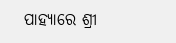ପାହ୍ୟାରେ ଶ୍ରୀ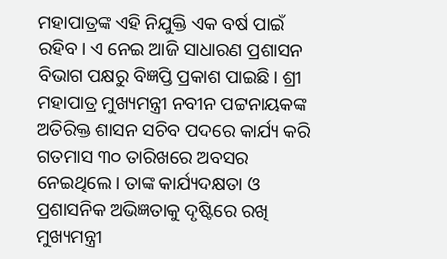ମହାପାତ୍ରଙ୍କ ଏହି ନିଯୁକ୍ତି ଏକ ବର୍ଷ ପାଇଁ ରହିବ। ଏ ନେଇ ଆଜି ସାଧାରଣ ପ୍ରଶାସନ ବିଭାଗ ପକ୍ଷରୁ ବିଜ୍ଞପ୍ତି ପ୍ରକାଶ ପାଇଛି। ଶ୍ରୀ ମହାପାତ୍ର ମୁଖ୍ୟମନ୍ତ୍ରୀ ନବୀନ ପଟ୍ଟନାୟକଙ୍କ ଅତିରିକ୍ତ ଶାସନ ସଚିବ ପଦରେ କାର୍ଯ୍ୟ କରି ଗତମାସ ୩୦ ତାରିଖରେ ଅବସର ନେଇଥିଲେ। ତାଙ୍କ କାର୍ଯ୍ୟଦକ୍ଷତା ଓ ପ୍ରଶାସନିକ ଅଭିଜ୍ଞତାକୁ ଦୃଷ୍ଟିରେ ରଖି ମୁଖ୍ୟମନ୍ତ୍ରୀ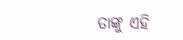ତାଙ୍କୁ ଏହି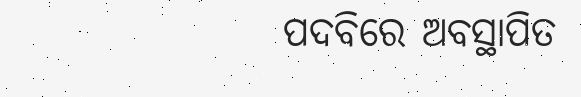ପଦବିରେ ଅବସ୍ଥାପିତ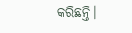କରିଛନ୍ତି।